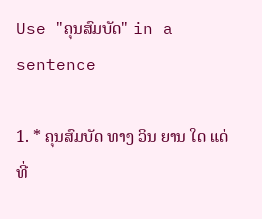Use "ຄຸນສົມບັດ" in a sentence

1. * ຄຸນສົມບັດ ທາງ ວິນ ຍານ ໃດ ແດ່ ທີ່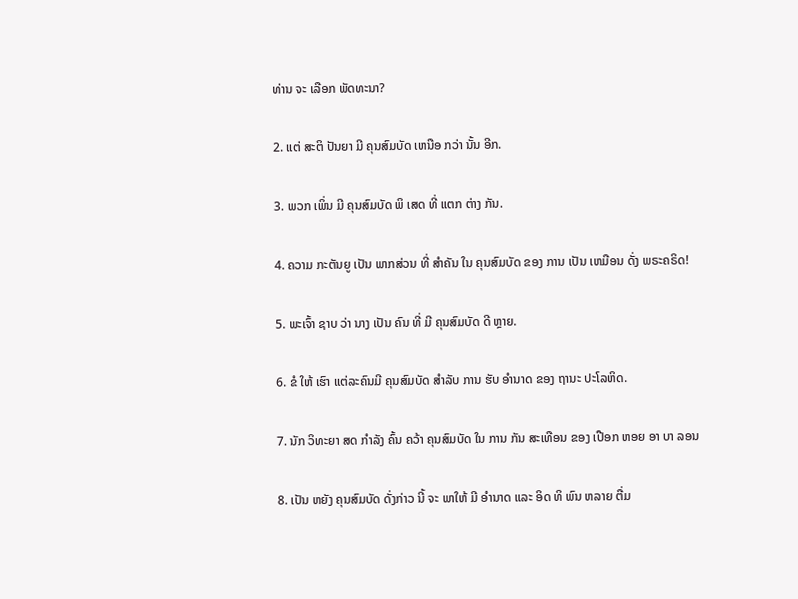ທ່ານ ຈະ ເລືອກ ພັດທະນາ?

2. ແຕ່ ສະຕິ ປັນຍາ ມີ ຄຸນສົມບັດ ເຫນືອ ກວ່າ ນັ້ນ ອີກ.

3. ພວກ ເພິ່ນ ມີ ຄຸນສົມບັດ ພິ ເສດ ທີ່ ແຕກ ຕ່າງ ກັນ.

4. ຄວາມ ກະຕັນຍູ ເປັນ ພາກສ່ວນ ທີ່ ສໍາຄັນ ໃນ ຄຸນສົມບັດ ຂອງ ການ ເປັນ ເຫມືອນ ດັ່ງ ພຣະຄຣິດ!

5. ພະເຈົ້າ ຊາບ ວ່າ ນາງ ເປັນ ຄົນ ທີ່ ມີ ຄຸນສົມບັດ ດີ ຫຼາຍ.

6. ຂໍ ໃຫ້ ເຮົາ ແຕ່ລະຄົນມີ ຄຸນສົມບັດ ສໍາລັບ ການ ຮັບ ອໍານາດ ຂອງ ຖານະ ປະໂລຫິດ.

7. ນັກ ວິທະຍາ ສດ ກໍາລັງ ຄົ້ນ ຄວ້າ ຄຸນສົມບັດ ໃນ ການ ກັນ ສະເທືອນ ຂອງ ເປືອກ ຫອຍ ອາ ບາ ລອນ

8. ເປັນ ຫຍັງ ຄຸນສົມບັດ ດັ່ງກ່າວ ນີ້ ຈະ ພາໃຫ້ ມີ ອໍານາດ ແລະ ອິດ ທິ ພົນ ຫລາຍ ຕື່ມ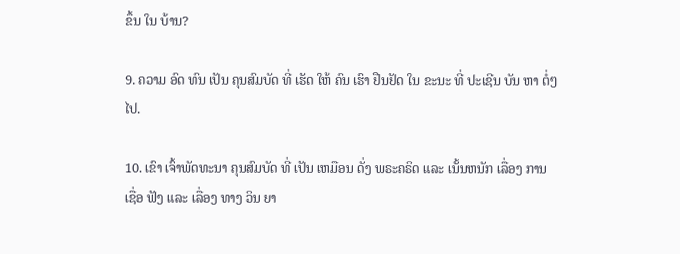ຂຶ້ນ ໃນ ບ້ານ?

9. ຄວາມ ອົດ ທົນ ເປັນ ຄຸນສົມບັດ ທີ່ ເຮັດ ໃຫ້ ຄົນ ເຮົາ ຢືນຢັດ ໃນ ຂະນະ ທີ່ ປະເຊີນ ບັນ ຫາ ຕໍ່ໆໄປ.

10. ເຂົາ ເຈົ້າພັດທະນາ ຄຸນສົມບັດ ທີ່ ເປັນ ເຫມືອນ ດັ່ງ ພຣະຄຣິດ ແລະ ເນັ້ນຫນັກ ເລື່ອງ ການ ເຊື່ອ ຟັງ ແລະ ເລື່ອງ ທາງ ວິນ ຍາ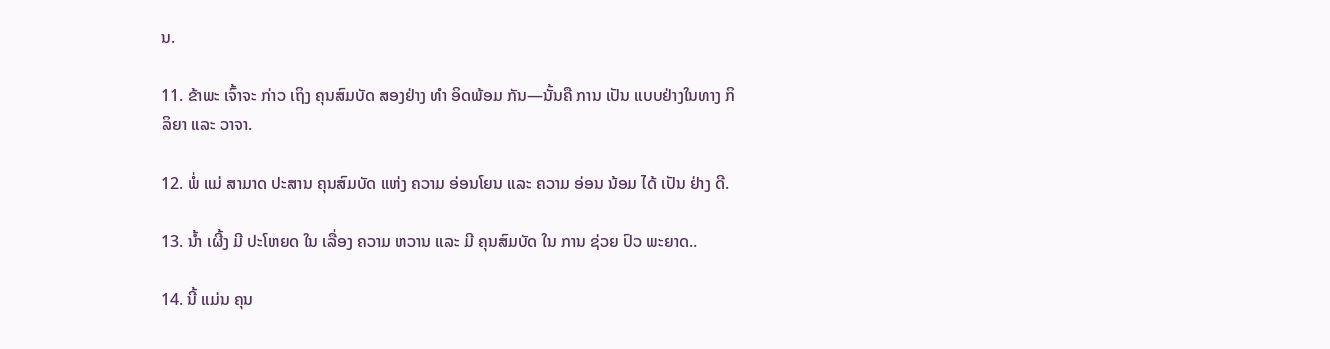ນ.

11. ຂ້າພະ ເຈົ້າຈະ ກ່າວ ເຖິງ ຄຸນສົມບັດ ສອງຢ່າງ ທໍາ ອິດພ້ອມ ກັນ—ນັ້ນຄື ການ ເປັນ ແບບຢ່າງໃນທາງ ກິລິຍາ ແລະ ວາຈາ.

12. ພໍ່ ແມ່ ສາມາດ ປະສານ ຄຸນສົມບັດ ແຫ່ງ ຄວາມ ອ່ອນໂຍນ ແລະ ຄວາມ ອ່ອນ ນ້ອມ ໄດ້ ເປັນ ຢ່າງ ດີ.

13. ນໍ້າ ເຜີ້ງ ມີ ປະໂຫຍດ ໃນ ເລື່ອງ ຄວາມ ຫວານ ແລະ ມີ ຄຸນສົມບັດ ໃນ ການ ຊ່ວຍ ປົວ ພະຍາດ..

14. ນີ້ ແມ່ນ ຄຸນ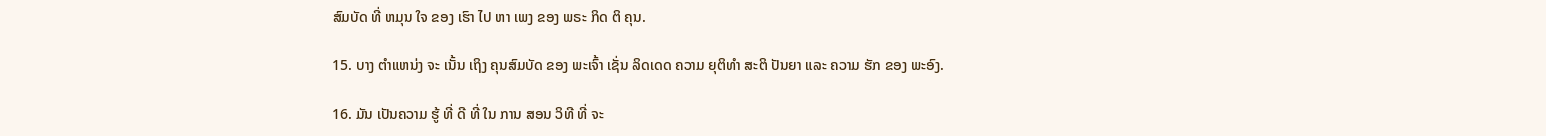ສົມບັດ ທີ່ ຫມຸນ ໃຈ ຂອງ ເຮົາ ໄປ ຫາ ເພງ ຂອງ ພຣະ ກິດ ຕິ ຄຸນ.

15. ບາງ ຕໍາແຫນ່ງ ຈະ ເນັ້ນ ເຖິງ ຄຸນສົມບັດ ຂອງ ພະເຈົ້າ ເຊັ່ນ ລິດເດດ ຄວາມ ຍຸຕິທໍາ ສະຕິ ປັນຍາ ແລະ ຄວາມ ຮັກ ຂອງ ພະອົງ.

16. ມັນ ເປັນຄວາມ ຮູ້ ທີ່ ດີ ທີ່ ໃນ ການ ສອນ ວິທີ ທີ່ ຈະ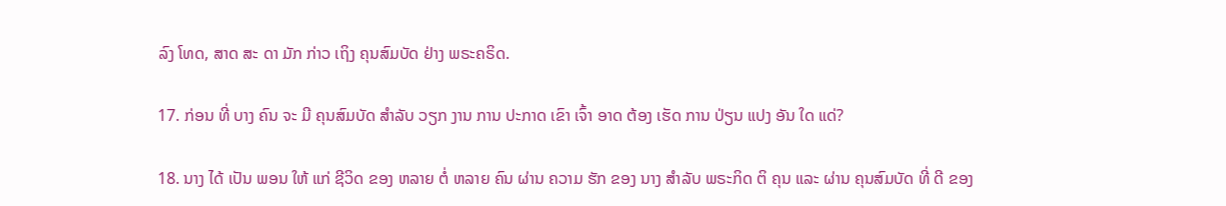ລົງ ໂທດ, ສາດ ສະ ດາ ມັກ ກ່າວ ເຖິງ ຄຸນສົມບັດ ຢ່າງ ພຣະຄຣິດ.

17. ກ່ອນ ທີ່ ບາງ ຄົນ ຈະ ມີ ຄຸນສົມບັດ ສໍາລັບ ວຽກ ງານ ການ ປະກາດ ເຂົາ ເຈົ້າ ອາດ ຕ້ອງ ເຮັດ ການ ປ່ຽນ ແປງ ອັນ ໃດ ແດ່?

18. ນາງ ໄດ້ ເປັນ ພອນ ໃຫ້ ແກ່ ຊີວິດ ຂອງ ຫລາຍ ຕໍ່ ຫລາຍ ຄົນ ຜ່ານ ຄວາມ ຮັກ ຂອງ ນາງ ສໍາລັບ ພຣະກິດ ຕິ ຄຸນ ແລະ ຜ່ານ ຄຸນສົມບັດ ທີ່ ດີ ຂອງ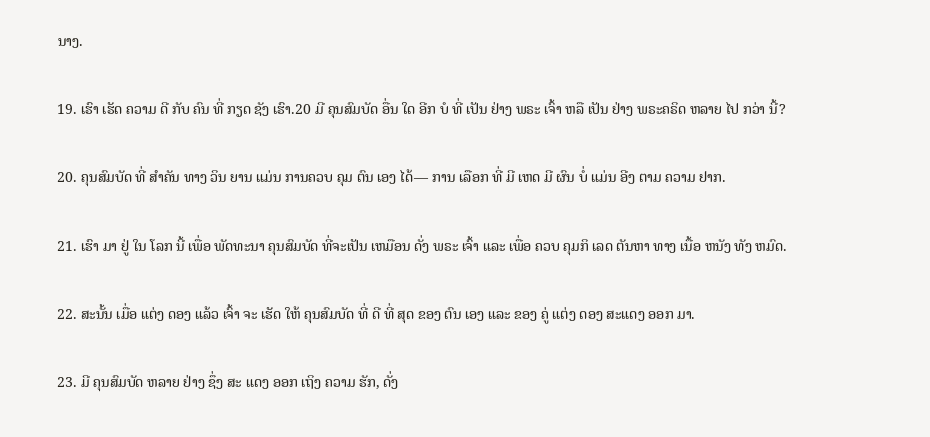ນາງ.

19. ເຮົາ ເຮັດ ຄວາມ ດີ ກັບ ຄົນ ທີ່ ກຽດ ຊັງ ເຮົາ.20 ມີ ຄຸນສົມບັດ ອື່ນ ໃດ ອີກ ບໍ ທີ່ ເປັນ ຢ່າງ ພຣະ ເຈົ້າ ຫລື ເປັນ ຢ່າງ ພຣະຄຣິດ ຫລາຍ ໄປ ກວ່າ ນີ້?

20. ຄຸນສົມບັດ ທີ່ ສໍາຄັນ ທາງ ວິນ ຍານ ແມ່ນ ການຄວບ ຄຸມ ຕົນ ເອງ ໄດ້— ການ ເລືອກ ທີ່ ມີ ເຫດ ມີ ຜົນ ບໍ່ ແມ່ນ ອີງ ຕາມ ຄວາມ ຢາກ.

21. ເຮົາ ມາ ຢູ່ ໃນ ໂລກ ນີ້ ເພື່ອ ພັດທະນາ ຄຸນສົມບັດ ທີ່ຈະເປັນ ເຫມືອນ ດັ່ງ ພຣະ ເຈົ້າ ແລະ ເພື່ອ ຄວບ ຄຸມກິ ເລດ ຕັນຫາ ທາງ ເນື້ອ ຫນັງ ທັງ ຫມົດ.

22. ສະນັ້ນ ເມື່ອ ແຕ່ງ ດອງ ແລ້ວ ເຈົ້າ ຈະ ເຮັດ ໃຫ້ ຄຸນສົມບັດ ທີ່ ດີ ທີ່ ສຸດ ຂອງ ຕົນ ເອງ ແລະ ຂອງ ຄູ່ ແຕ່ງ ດອງ ສະແດງ ອອກ ມາ.

23. ມີ ຄຸນສົມບັດ ຫລາຍ ຢ່າງ ຊຶ່ງ ສະ ແດງ ອອກ ເຖິງ ຄວາມ ຮັກ, ດັ່ງ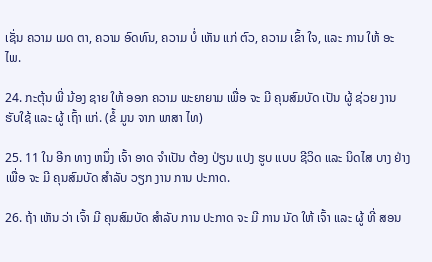ເຊັ່ນ ຄວາມ ເມດ ຕາ, ຄວາມ ອົດທົນ, ຄວາມ ບໍ່ ເຫັນ ແກ່ ຕົວ, ຄວາມ ເຂົ້າ ໃຈ, ແລະ ການ ໃຫ້ ອະ ໄພ.

24. ກະຕຸ້ນ ພີ່ ນ້ອງ ຊາຍ ໃຫ້ ອອກ ຄວາມ ພະຍາຍາມ ເພື່ອ ຈະ ມີ ຄຸນສົມບັດ ເປັນ ຜູ້ ຊ່ວຍ ງານ ຮັບໃຊ້ ແລະ ຜູ້ ເຖົ້າ ແກ່. (ຂໍ້ ມູນ ຈາກ ພາສາ ໄທ)

25. 11 ໃນ ອີກ ທາງ ຫນຶ່ງ ເຈົ້າ ອາດ ຈໍາເປັນ ຕ້ອງ ປ່ຽນ ແປງ ຮູບ ແບບ ຊີວິດ ແລະ ນິດໄສ ບາງ ຢ່າງ ເພື່ອ ຈະ ມີ ຄຸນສົມບັດ ສໍາລັບ ວຽກ ງານ ການ ປະກາດ.

26. ຖ້າ ເຫັນ ວ່າ ເຈົ້າ ມີ ຄຸນສົມບັດ ສໍາລັບ ການ ປະກາດ ຈະ ມີ ການ ນັດ ໃຫ້ ເຈົ້າ ແລະ ຜູ້ ທີ່ ສອນ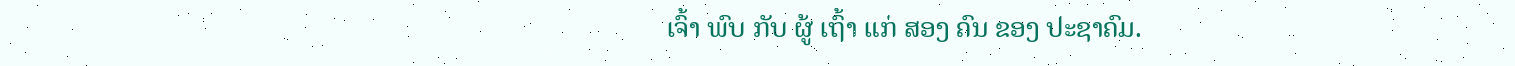ເຈົ້າ ພົບ ກັບ ຜູ້ ເຖົ້າ ແກ່ ສອງ ຄົນ ຂອງ ປະຊາຄົມ.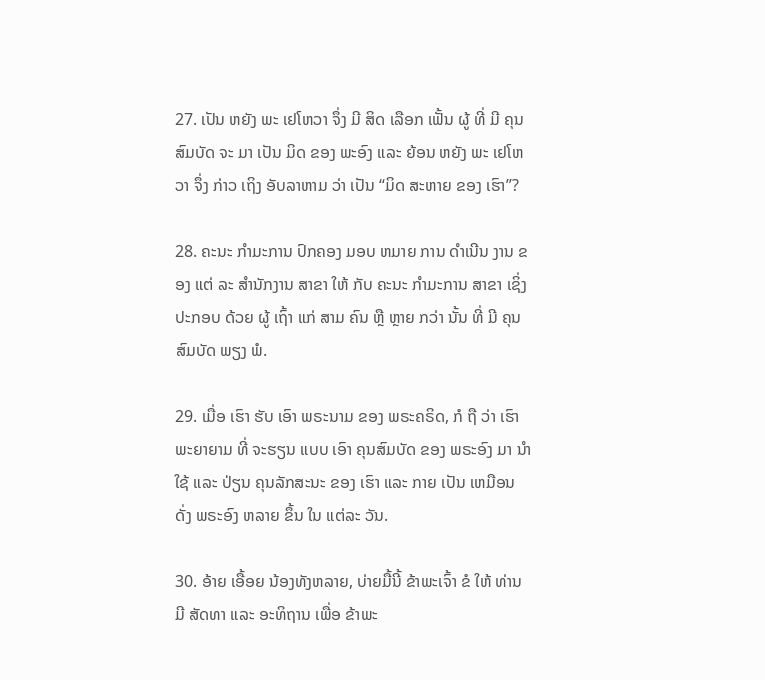27. ເປັນ ຫຍັງ ພະ ເຢໂຫວາ ຈຶ່ງ ມີ ສິດ ເລືອກ ເຟັ້ນ ຜູ້ ທີ່ ມີ ຄຸນສົມບັດ ຈະ ມາ ເປັນ ມິດ ຂອງ ພະອົງ ແລະ ຍ້ອນ ຫຍັງ ພະ ເຢໂຫວາ ຈຶ່ງ ກ່າວ ເຖິງ ອັບລາຫາມ ວ່າ ເປັນ “ມິດ ສະຫາຍ ຂອງ ເຮົາ”?

28. ຄະນະ ກໍາມະການ ປົກຄອງ ມອບ ຫມາຍ ການ ດໍາເນີນ ງານ ຂອງ ແຕ່ ລະ ສໍານັກງານ ສາຂາ ໃຫ້ ກັບ ຄະນະ ກໍາມະການ ສາຂາ ເຊິ່ງ ປະກອບ ດ້ວຍ ຜູ້ ເຖົ້າ ແກ່ ສາມ ຄົນ ຫຼື ຫຼາຍ ກວ່າ ນັ້ນ ທີ່ ມີ ຄຸນສົມບັດ ພຽງ ພໍ.

29. ເມື່ອ ເຮົາ ຮັບ ເອົາ ພຣະນາມ ຂອງ ພຣະຄຣິດ, ກໍ ຖື ວ່າ ເຮົາ ພະຍາຍາມ ທີ່ ຈະຮຽນ ແບບ ເອົາ ຄຸນສົມບັດ ຂອງ ພຣະອົງ ມາ ນໍາ ໃຊ້ ແລະ ປ່ຽນ ຄຸນລັກສະນະ ຂອງ ເຮົາ ແລະ ກາຍ ເປັນ ເຫມືອນ ດັ່ງ ພຣະອົງ ຫລາຍ ຂຶ້ນ ໃນ ແຕ່ລະ ວັນ.

30. ອ້າຍ ເອື້ອຍ ນ້ອງທັງຫລາຍ, ບ່າຍມື້ນີ້ ຂ້າພະເຈົ້າ ຂໍ ໃຫ້ ທ່ານ ມີ ສັດທາ ແລະ ອະທິຖານ ເພື່ອ ຂ້າພະ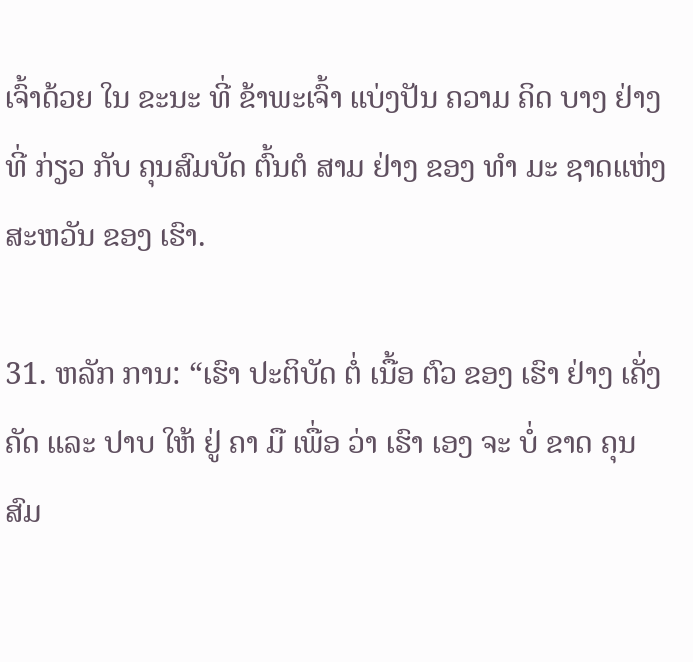ເຈົ້າດ້ວຍ ໃນ ຂະນະ ທີ່ ຂ້າພະເຈົ້າ ແບ່ງປັນ ຄວາມ ຄິດ ບາງ ຢ່າງ ທີ່ ກ່ຽວ ກັບ ຄຸນສົມບັດ ຕົ້ນຕໍ ສາມ ຢ່າງ ຂອງ ທໍາ ມະ ຊາດແຫ່ງ ສະຫວັນ ຂອງ ເຮົາ.

31. ຫລັກ ການ: “ເຮົາ ປະຕິບັດ ຕໍ່ ເນື້ອ ຕົວ ຂອງ ເຮົາ ຢ່າງ ເຄັ່ງ ຄັດ ແລະ ປາບ ໃຫ້ ຢູ່ ຄາ ມື ເພື່ອ ວ່າ ເຮົາ ເອງ ຈະ ບໍ່ ຂາດ ຄຸນສົມ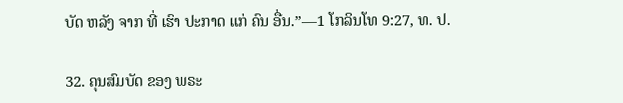ບັດ ຫລັງ ຈາກ ທີ່ ເຮົາ ປະກາດ ແກ່ ຄົນ ອື່ນ.”—1 ໂກລິນໂທ 9:27, ທ. ປ.

32. ຄຸນສົມບັດ ຂອງ ພຣະ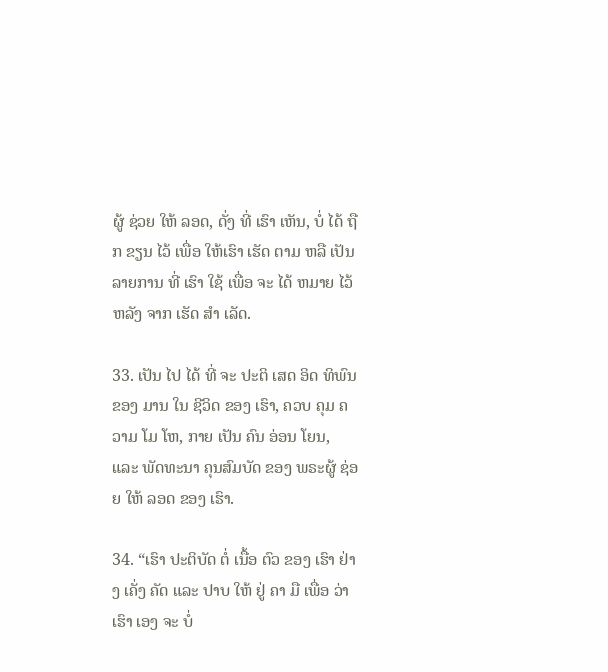ຜູ້ ຊ່ວຍ ໃຫ້ ລອດ, ດັ່ງ ທີ່ ເຮົາ ເຫັນ, ບໍ່ ໄດ້ ຖືກ ຂຽນ ໄວ້ ເພື່ອ ໃຫ້ເຮົາ ເຮັດ ຕາມ ຫລື ເປັນ ລາຍການ ທີ່ ເຮົາ ໃຊ້ ເພື່ອ ຈະ ໄດ້ ຫມາຍ ໄວ້ ຫລັງ ຈາກ ເຮັດ ສໍາ ເລັດ.

33. ເປັນ ໄປ ໄດ້ ທີ່ ຈະ ປະຕິ ເສດ ອິດ ທິພົນ ຂອງ ມານ ໃນ ຊີວິດ ຂອງ ເຮົາ, ຄວບ ຄຸມ ຄວາມ ໂມ ໂຫ, ກາຍ ເປັນ ຄົນ ອ່ອນ ໂຍນ, ແລະ ພັດທະນາ ຄຸນສົມບັດ ຂອງ ພຣະຜູ້ ຊ່ອຍ ໃຫ້ ລອດ ຂອງ ເຮົາ.

34. “ເຮົາ ປະຕິບັດ ຕໍ່ ເນື້ອ ຕົວ ຂອງ ເຮົາ ຢ່າງ ເຄັ່ງ ຄັດ ແລະ ປາບ ໃຫ້ ຢູ່ ຄາ ມື ເພື່ອ ວ່າ ເຮົາ ເອງ ຈະ ບໍ່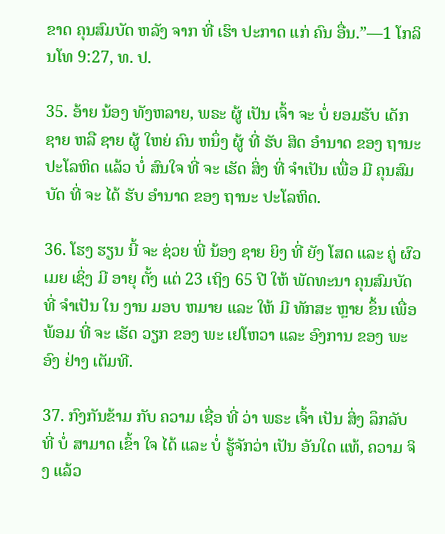ຂາດ ຄຸນສົມບັດ ຫລັງ ຈາກ ທີ່ ເຮົາ ປະກາດ ແກ່ ຄົນ ອື່ນ.”—1 ໂກລິນໂທ 9:27, ທ. ປ.

35. ອ້າຍ ນ້ອງ ທັງຫລາຍ, ພຣະ ຜູ້ ເປັນ ເຈົ້າ ຈະ ບໍ່ ຍອມຮັບ ເດັກ ຊາຍ ຫລື ຊາຍ ຜູ້ ໃຫຍ່ ຄົນ ຫນຶ່ງ ຜູ້ ທີ່ ຮັບ ສິດ ອໍານາດ ຂອງ ຖານະ ປະໂລຫິດ ແລ້ວ ບໍ່ ສົນໃຈ ທີ່ ຈະ ເຮັດ ສິ່ງ ທີ່ ຈໍາເປັນ ເພື່ອ ມີ ຄຸນສົມບັດ ທີ່ ຈະ ໄດ້ ຮັບ ອໍານາດ ຂອງ ຖານະ ປະໂລຫິດ.

36. ໂຮງ ຮຽນ ນີ້ ຈະ ຊ່ວຍ ພີ່ ນ້ອງ ຊາຍ ຍິງ ທີ່ ຍັງ ໂສດ ແລະ ຄູ່ ຜົວ ເມຍ ເຊິ່ງ ມີ ອາຍຸ ຕັ້ງ ແຕ່ 23 ເຖິງ 65 ປີ ໃຫ້ ພັດທະນາ ຄຸນສົມບັດ ທີ່ ຈໍາເປັນ ໃນ ງານ ມອບ ຫມາຍ ແລະ ໃຫ້ ມີ ທັກສະ ຫຼາຍ ຂຶ້ນ ເພື່ອ ພ້ອມ ທີ່ ຈະ ເຮັດ ວຽກ ຂອງ ພະ ເຢໂຫວາ ແລະ ອົງການ ຂອງ ພະອົງ ຢ່າງ ເຕັມທີ.

37. ກົງກັນຂ້າມ ກັບ ຄວາມ ເຊື່ອ ທີ່ ວ່າ ພຣະ ເຈົ້າ ເປັນ ສິ່ງ ລຶກລັບ ທີ່ ບໍ່ ສາມາດ ເຂົ້າ ໃຈ ໄດ້ ແລະ ບໍ່ ຮູ້ຈັກວ່າ ເປັນ ອັນໃດ ແທ້, ຄວາມ ຈິງ ແລ້ວ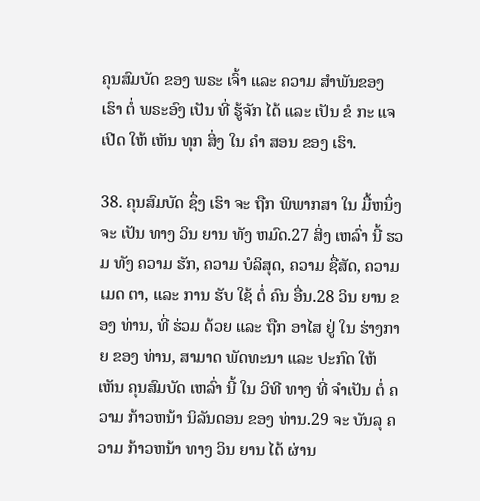ຄຸນສົມບັດ ຂອງ ພຣະ ເຈົ້າ ແລະ ຄວາມ ສໍາພັນຂອງ ເຮົາ ຕໍ່ ພຣະອົງ ເປັນ ທີ່ ຮູ້ຈັກ ໄດ້ ແລະ ເປັນ ຂໍ ກະ ແຈ ເປີດ ໃຫ້ ເຫັນ ທຸກ ສິ່ງ ໃນ ຄໍາ ສອນ ຂອງ ເຮົາ.

38. ຄຸນສົມບັດ ຊຶ່ງ ເຮົາ ຈະ ຖືກ ພິພາກສາ ໃນ ມື້ຫນຶ່ງ ຈະ ເປັນ ທາງ ວິນ ຍານ ທັງ ຫມົດ.27 ສິ່ງ ເຫລົ່າ ນີ້ ຮວມ ທັງ ຄວາມ ຮັກ, ຄວາມ ບໍລິສຸດ, ຄວາມ ຊື່ສັດ, ຄວາມ ເມດ ຕາ, ແລະ ການ ຮັບ ໃຊ້ ຕໍ່ ຄົນ ອື່ນ.28 ວິນ ຍານ ຂອງ ທ່ານ, ທີ່ ຮ່ວມ ດ້ວຍ ແລະ ຖືກ ອາໄສ ຢູ່ ໃນ ຮ່າງກາຍ ຂອງ ທ່ານ, ສາມາດ ພັດທະນາ ແລະ ປະກົດ ໃຫ້ ເຫັນ ຄຸນສົມບັດ ເຫລົ່າ ນີ້ ໃນ ວິທີ ທາງ ທີ່ ຈໍາເປັນ ຕໍ່ ຄວາມ ກ້າວຫນ້າ ນິລັນດອນ ຂອງ ທ່ານ.29 ຈະ ບັນລຸ ຄວາມ ກ້າວຫນ້າ ທາງ ວິນ ຍານ ໄດ້ ຜ່ານ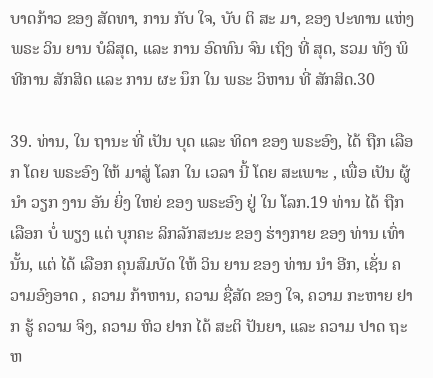ບາດກ້າວ ຂອງ ສັດທາ, ການ ກັບ ໃຈ, ບັບ ຕິ ສະ ມາ, ຂອງ ປະທານ ແຫ່ງ ພຣະ ວິນ ຍານ ບໍລິສຸດ, ແລະ ການ ອົດທົນ ຈົນ ເຖິງ ທີ່ ສຸດ, ຮວມ ທັງ ພິທີການ ສັກສິດ ແລະ ການ ຜະ ນຶກ ໃນ ພຣະ ວິຫານ ທີ່ ສັກສິດ.30

39. ທ່ານ, ໃນ ຖານະ ທີ່ ເປັນ ບຸດ ແລະ ທິດາ ຂອງ ພຣະອົງ, ໄດ້ ຖືກ ເລືອກ ໂດຍ ພຣະອົງ ໃຫ້ ມາສູ່ ໂລກ ໃນ ເວລາ ນີ້ ໂດຍ ສະເພາະ , ເພື່ອ ເປັນ ຜູ້ນໍາ ວຽກ ງານ ອັນ ຍິ່ງ ໃຫຍ່ ຂອງ ພຣະອົງ ຢູ່ ໃນ ໂລກ.19 ທ່ານ ໄດ້ ຖືກ ເລືອກ ບໍ່ ພຽງ ແຕ່ ບຸກຄະ ລິກລັກສະນະ ຂອງ ຮ່າງກາຍ ຂອງ ທ່ານ ເທົ່າ ນັ້ນ, ແຕ່ ໄດ້ ເລືອກ ຄຸນສົມບັດ ໃຫ້ ວິນ ຍານ ຂອງ ທ່ານ ນໍາ ອີກ, ເຊັ່ນ ຄວາມອົງອາດ , ຄວາມ ກ້າຫານ, ຄວາມ ຊື່ສັດ ຂອງ ໃຈ, ຄວາມ ກະຫາຍ ຢາກ ຮູ້ ຄວາມ ຈິງ, ຄວາມ ຫິວ ຢາກ ໄດ້ ສະຕິ ປັນຍາ, ແລະ ຄວາມ ປາດ ຖະຫ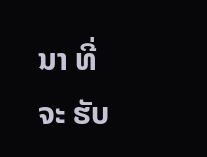ນາ ທີ່ ຈະ ຮັບ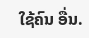ໃຊ້ຄົນ ອື່ນ.